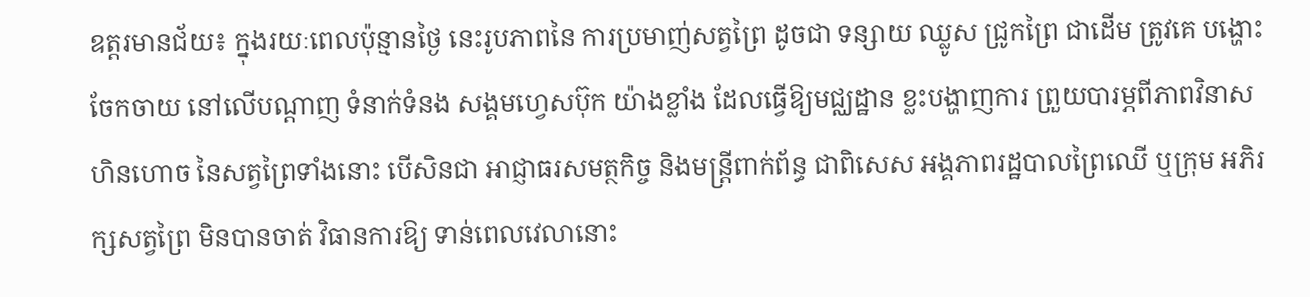ឧត្ដរមានជ័យ៖ ក្នុងរយៈពេលប៉ុន្មានថ្ងៃ នេះរូបភាពនៃ ការប្រមាញ់សត្វព្រៃ ដូចជា ទន្សាយ ឈ្លូស ជ្រូកព្រៃ ជាដើម ត្រូវគេ បង្ហោះចែកចាយ នៅលើបណ្ដាញ ទំនាក់ទំនង សង្គមហ្វេសប៊ុក យ៉ាងខ្លាំង ដែលធ្វើឱ្យមជ្ឈដ្ឋាន ខ្លះបង្ហាញការ ព្រួយបារម្ភពីភាពវិនាស ហិនហោច នៃសត្វព្រៃទាំងនោះ បើសិនជា អាជ្ញាធរសមត្ថកិច្ច និងមន្ដ្រីពាក់ព័ន្ធ ជាពិសេស អង្គភាពរដ្ឋបាលព្រៃឈើ ឬក្រុម អភិរក្សសត្វព្រៃ មិនបានចាត់ វិធានការឱ្យ ទាន់ពេលវេលានោះ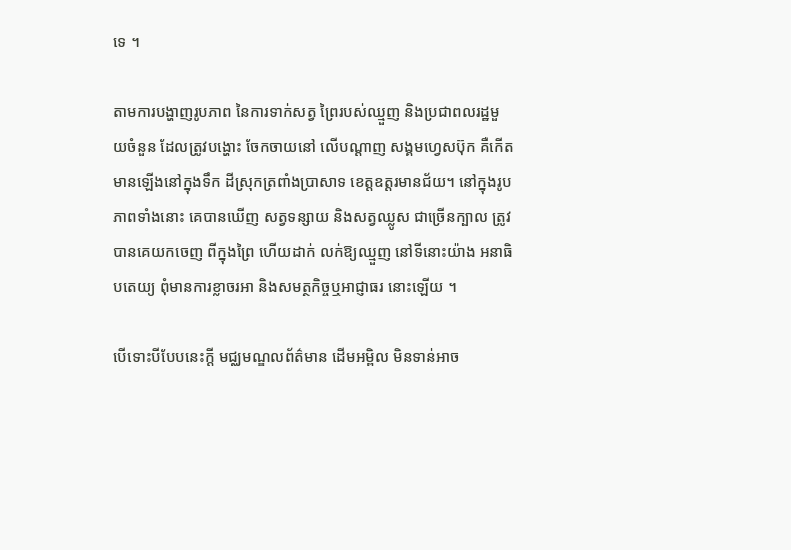ទេ ។

តាមការបង្ហាញរូបភាព នៃការទាក់សត្វ ព្រៃរបស់ឈ្មួញ និងប្រជាពលរដ្ឋមួយចំនួន ដែលត្រូវបង្ហោះ ចែកចាយនៅ លើបណ្ដាញ សង្គមហ្វេសប៊ុក គឺកើតមានឡើងនៅក្នុងទឹក ដីស្រុកត្រពាំងប្រាសាទ ខេត្ដឧត្ដរមានជ័យ។ នៅក្នុងរូបភាពទាំងនោះ គេបានឃើញ សត្វទន្សាយ និងសត្វឈ្លូស ជាច្រើនក្បាល ត្រូវបានគេយកចេញ ពីក្នុងព្រៃ ហើយដាក់ លក់ឱ្យឈ្មួញ នៅទីនោះយ៉ាង អនាធិបតេយ្យ ពុំមានការខ្លាចរអា និងសមត្ថកិច្ចឬអាជ្ញាធរ នោះឡើយ ។

បើទោះបីបែបនេះក្ដី មជ្ឈមណ្ឌលព័ត៌មាន ដើមអម្ពិល មិនទាន់អាច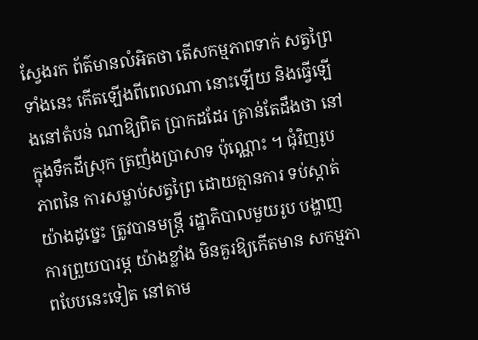ស្វែងរក ព័ត៌មានលំអិតថា តើសកម្មភាពទាក់ សត្វព្រៃទាំងនេះ កើតឡើងពីពេលណា នោះឡើយ និងធ្វើឡើងនៅតំបន់ ណាឱ្យពិត ប្រាកដដែរ គ្រាន់តែដឹងថា នៅក្នុងទឹកដីស្រុក ត្រញំងប្រាសាទ ប៉ុណ្ណោះ ។ ជុំវិញរូបភាពនៃ ការសម្លាប់សត្វព្រៃ ដោយគ្មានការ ទប់ស្កាត់យ៉ាងដូច្នេះ ត្រូវបានមន្ដ្រី រដ្ឋាភិបាលមួយរូប បង្ហាញការព្រួយបារម្ភ យ៉ាងខ្លាំង មិនគួរឱ្យកើតមាន សកម្មភាពបែបនេះទៀត នៅតាម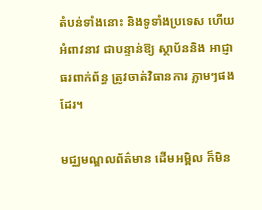តំបន់ទាំងនោះ និងទូទាំងប្រទេស ហើយអំពាវនាវ ជាបន្ទាន់ឱ្យ ស្ថាប័ននិង អាជ្ញាធរពាក់ព័ន្ធ ត្រូវចាត់វិធានការ ភ្លាមៗផងដែរ។

មជ្ឈមណ្ឌលព័ត៌មាន ដើមអម្ពិល ក៏មិន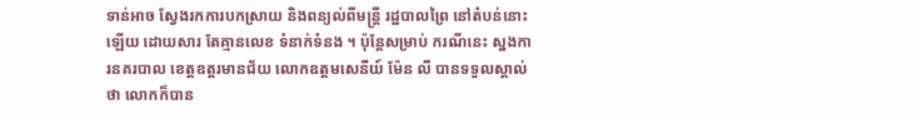ទាន់អាច ស្វែងរកការបកស្រាយ និងពន្យល់ពីមន្ដ្រី រដ្ឋបាលព្រៃ នៅតំបន់នោះឡើយ ដោយសារ តែគ្មានលេខ ទំនាក់ទំនង ។ ប៉ុន្ដែសម្រាប់ ករណីនេះ ស្នងការនគរបាល ខេត្ដឧត្ដរមានជ័យ លោកឧត្ដមសេនីយ៍ ម៉ែន លី បានទទួលស្គាល់ថា លោកក៏បាន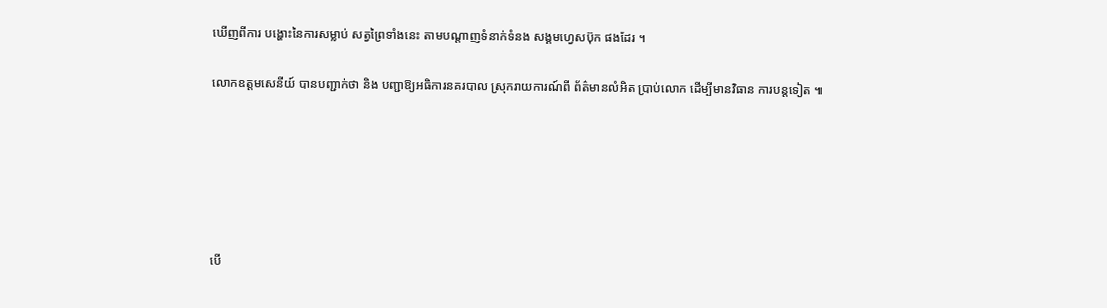ឃើញពីការ បង្ហោះនៃការសម្លាប់ សត្វព្រៃទាំងនេះ តាមបណ្ដាញទំនាក់ទំនង សង្គមហ្វេសប៊ុក ផងដែរ ។

លោកឧត្ដមសេនីយ៍ បានបញ្ជាក់ថា និង បញ្ជាឱ្យអធិការនគរបាល ស្រុករាយការណ៍ពី ព័ត៌មានលំអិត ប្រាប់លោក ដើម្បីមានវិធាន ការបន្ដទៀត ៕






បើ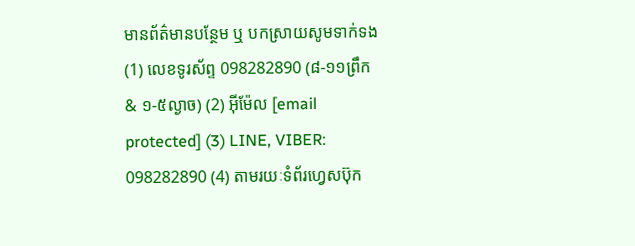មានព័ត៌មានបន្ថែម ឬ បកស្រាយសូមទាក់ទង (1) លេខទូរស័ព្ទ 098282890 (៨-១១ព្រឹក & ១-៥ល្ងាច) (2) អ៊ីម៉ែល [email protected] (3) LINE, VIBER: 098282890 (4) តាមរយៈទំព័រហ្វេសប៊ុក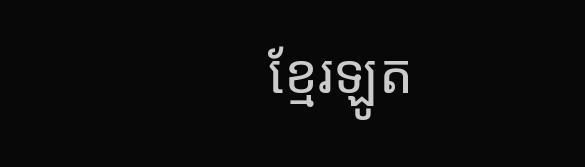ខ្មែរឡូត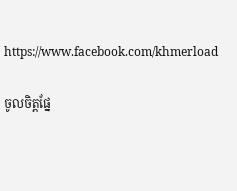https://www.facebook.com/khmerload

ចូលចិត្តផ្នែ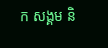ក សង្គម និ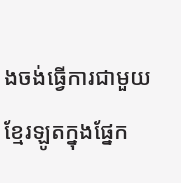ងចង់ធ្វើការជាមួយខ្មែរឡូតក្នុងផ្នែក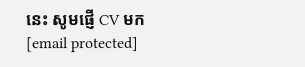នេះ សូមផ្ញើ CV មក [email protected]